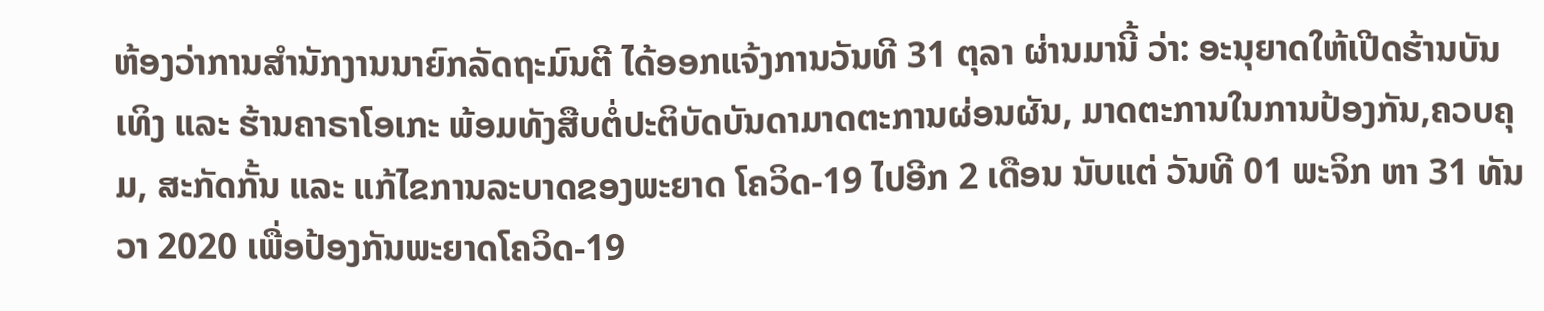ຫ້ອງວ່າການສໍານັກງານນາຍົກລັດຖະມົນຕີ ໄດ້ອອກແຈ້ງການວັນທີ 31 ຕຸລາ ຜ່ານມານີ້ ວ່າ: ອະນຸຍາດໃຫ້ເປີດຮ້ານບັນເທິງ ແລະ ຮ້ານຄາຣາໂອເກະ ພ້ອມທັງສືບຕໍ່ປະຕິບັດບັນດາມາດຕະການຜ່ອນຜັນ, ມາດຕະການໃນການປ້ອງກັນ,ຄວບຄຸມ, ສະກັດກັ້ນ ແລະ ແກ້ໄຂການລະບາດຂອງພະຍາດ ໂຄວິດ-19 ໄປອີກ 2 ເດືອນ ນັບແຕ່ ວັນທີ 01 ພະຈິກ ຫາ 31 ທັນວາ 2020 ເພື່ອປ້ອງກັນພະຍາດໂຄວິດ-19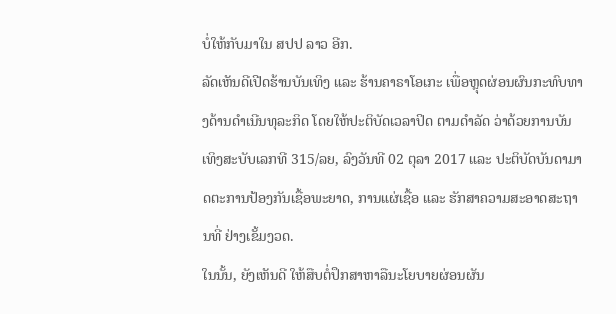ບໍ່ໃຫ້ກັບມາໃນ ສປປ ລາວ ອີກ.
ລັດເຫັນດີເປີດຮ້ານບັນເທິງ ແລະ ຮ້ານຄາຣາໂອເກະ ເພື່ອຫຼຸດຜ່ອນຜົນກະທົບທາງດ້ານດໍາເນີນທຸລະກິດ ໂດຍໃຫ້ປະຕິບັດເວລາປິດ ຕາມດໍາລັດ ວ່າດ້ວຍການບັນເທິງສະບັບເລກທີ 315/ລຍ, ລົງວັນທີ 02 ຕຸລາ 2017 ແລະ ປະຕິບັດບັນດາມາດຕະການປ້ອງກັນເຊື້ອພະຍາດ, ການແຜ່ເຊື້ອ ແລະ ຮັກສາຄວາມສະອາດສະຖານທີ່ ຢ່າງເຂັ້ມງວດ.
ໃນນັ້ນ, ຍັງເຫັນດີ ໃຫ້ສືບຕໍ່ປຶກສາຫາລືນະໂຍບາຍຜ່ອນຜັນ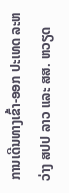ການເດີນທາງເຂົ້າ-ອອກ ປະເທດ ລະຫວ່າງ ສປປ ລາວ ແລະ ສສ. ຫວຽດ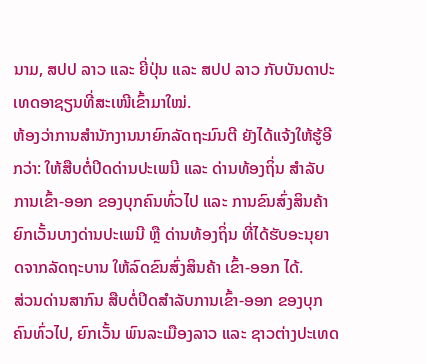ນາມ, ສປປ ລາວ ແລະ ຍີ່ປຸ່ນ ແລະ ສປປ ລາວ ກັບບັນດາປະເທດອາຊຽນທີ່ສະເໜີເຂົ້າມາໃໝ່.
ຫ້ອງວ່າການສໍານັກງານນາຍົກລັດຖະມົນຕີ ຍັງໄດ້ແຈ້ງໃຫ້ຮູ້ອີກວ່າ: ໃຫ້ສືບຕໍ່ປິດດ່ານປະເພນີ ແລະ ດ່ານທ້ອງຖິ່ນ ສໍາລັບການເຂົ້າ-ອອກ ຂອງບຸກຄົນທົ່ວໄປ ແລະ ການຂົນສົ່ງສິນຄ້າ ຍົກເວັ້ນບາງດ່ານປະເພນີ ຫຼື ດ່ານທ້ອງຖິ່ນ ທີ່ໄດ້ຮັບອະນຸຍາດຈາກລັດຖະບານ ໃຫ້ລົດຂົນສົ່ງສິນຄ້າ ເຂົ້າ-ອອກ ໄດ້.
ສ່ວນດ່ານສາກົນ ສືບຕໍ່ປິດສຳລັບການເຂົ້າ-ອອກ ຂອງບຸກຄົນທົ່ວໄປ, ຍົກເວັ້ນ ພົນລະເມືອງລາວ ແລະ ຊາວຕ່າງປະເທດ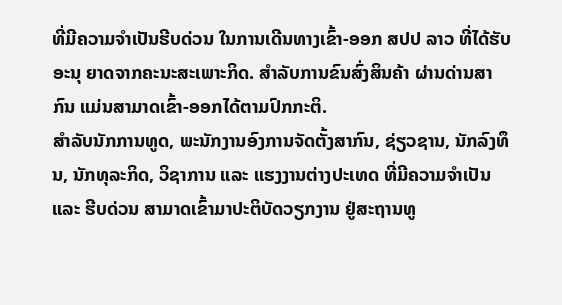ທີ່ມີຄວາມຈຳເປັນຮີບດ່ວນ ໃນການເດີນທາງເຂົ້າ-ອອກ ສປປ ລາວ ທີ່ໄດ້ຮັບອະນຸ ຍາດຈາກຄະນະສະເພາະກິດ. ສຳລັບການຂົນສົ່ງສິນຄ້າ ຜ່ານດ່ານສາກົນ ແມ່ນສາມາດເຂົ້າ-ອອກໄດ້ຕາມປົກກະຕິ.
ສຳລັບນັກການທູດ, ພະນັກງານອົງການຈັດຕັ້ງສາກົນ, ຊ່ຽວຊານ, ນັກລົງທຶນ, ນັກທຸລະກິດ, ວິຊາການ ແລະ ແຮງງານຕ່າງປະເທດ ທີ່ມີຄວາມຈໍາເປັນ ແລະ ຮີບດ່ວນ ສາມາດເຂົ້າມາປະຕິບັດວຽກງານ ຢູ່ສະຖານທູ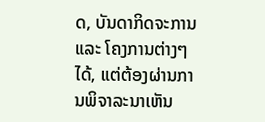ດ, ບັນດາກິດຈະການ ແລະ ໂຄງການຕ່າງໆ ໄດ້, ແຕ່ຕ້ອງຜ່ານການພິຈາລະນາເຫັນ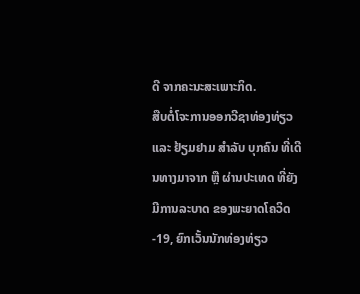ດີ ຈາກຄະນະສະເພາະກິດ.
ສືບຕໍ່ໂຈະການອອກວີຊາທ່ອງທ່ຽວ ແລະ ຢ້ຽມຢາມ ສໍາລັບ ບຸກຄົນ ທີ່ເດີນທາງມາຈາກ ຫຼື ຜ່ານປະເທດ ທີ່ຍັງມີການລະບາດ ຂອງພະຍາດໂຄວິດ-19, ຍົກເວັ້ນນັກທ່ອງທ່ຽວ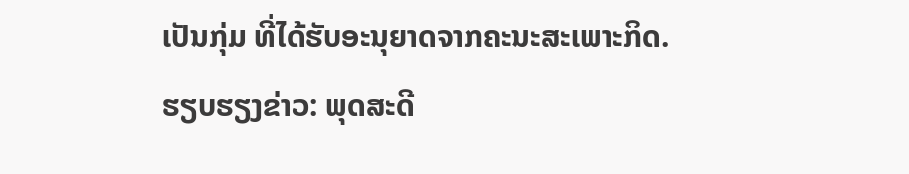ເປັນກຸ່ມ ທີ່ໄດ້ຮັບອະນຸຍາດຈາກຄະນະສະເພາະກິດ.
ຮຽບຮຽງຂ່າວ: ພຸດສະດີ